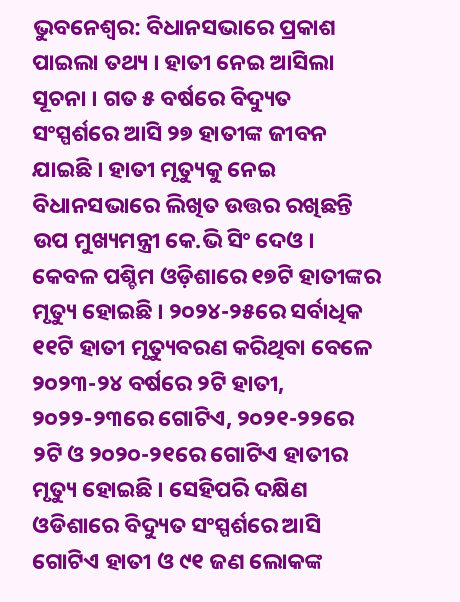ଭୁବନେଶ୍ୱର: ବିଧାନସଭାରେ ପ୍ରକାଶ ପାଇଲା ତଥ୍ୟ । ହାତୀ ନେଇ ଆସିଲା ସୂଚନା । ଗତ ୫ ବର୍ଷରେ ବିଦ୍ୟୁତ ସଂସ୍ପର୍ଶରେ ଆସି ୨୭ ହାତୀଙ୍କ ଜୀବନ ଯାଇଛି । ହାତୀ ମୃତ୍ୟୁକୁ ନେଇ ବିଧାନସଭାରେ ଲିଖିତ ଉତ୍ତର ରଖିଛନ୍ତି ଉପ ମୁଖ୍ୟମନ୍ତ୍ରୀ କେ.ଭି ସିଂ ଦେଓ ।
କେବଳ ପଶ୍ଚିମ ଓଡ଼ିଶାରେ ୧୭ଟି ହାତୀଙ୍କର ମୃତ୍ୟୁ ହୋଇଛି । ୨୦୨୪-୨୫ରେ ସର୍ବାଧିକ ୧୧ଟି ହାତୀ ମୃତ୍ୟୁବରଣ କରିଥିବା ବେଳେ ୨୦୨୩-୨୪ ବର୍ଷରେ ୨ଟି ହାତୀ, ୨୦୨୨-୨୩ରେ ଗୋଟିଏ, ୨୦୨୧-୨୨ରେ ୨ଟି ଓ ୨୦୨୦-୨୧ରେ ଗୋଟିଏ ହାତୀର ମୃତ୍ୟୁ ହୋଇଛି । ସେହିପରି ଦକ୍ଷିଣ ଓଡିଶାରେ ବିଦ୍ୟୁତ ସଂସ୍ପର୍ଶରେ ଆସି ଗୋଟିଏ ହାତୀ ଓ ୯୧ ଜଣ ଲୋକଙ୍କ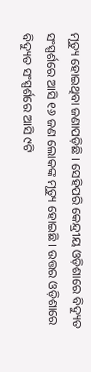ମୃତ୍ୟୁ ହୋଇଥିବା ଜଣାପଡ଼ିଛି । ସେହିପରି କେନ୍ଦ୍ରୀୟ ଓଡ଼ିଶାରେ ବିଦ୍ୟୁତ ସଂସ୍ପର୍ଶରେ ଆସି ୧୬ ଜଣ ଲୋକଙ୍କ ମୃତ୍ୟୁ ହୋଇଛି । ଉତ୍ତର ଓଡ଼ିଶାରେ ବିଦ୍ୟୁତ ସଂସ୍ପର୍ଶରେ ଆସି ୯ଟି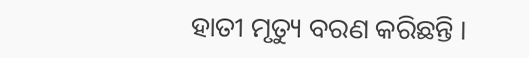ହାତୀ ମୃତ୍ୟୁ ବରଣ କରିଛନ୍ତି ।